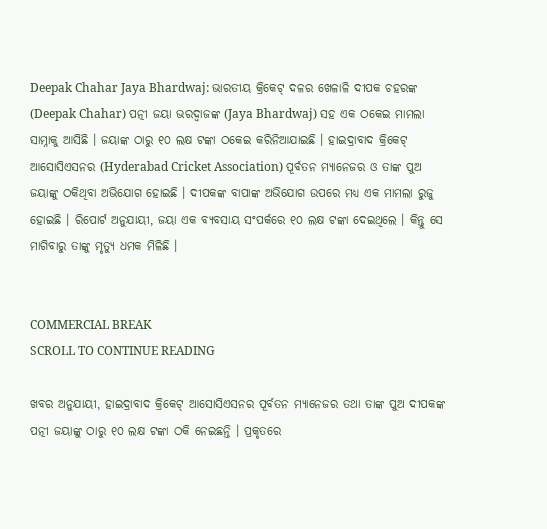Deepak Chahar Jaya Bhardwaj: ଭାରତୀୟ କ୍ରିକେଟ୍ ଦଳର ଖେଳାଳି ଦୀପକ ଚହରଙ୍କ (Deepak Chahar) ପତ୍ନୀ ଜୟା ଭରଦ୍ୱାଜଙ୍କ (Jaya Bhardwaj) ସହ ଏକ ଠକେଇ ମାମଲା ସାମ୍ନାକୁ ଆସିଛି । ଜୟାଙ୍କ ଠାରୁ ୧୦ ଲକ୍ଷ ଟଙ୍କା ଠକେଇ କରିନିଆଯାଇଛି । ହାଇଦ୍ରାବାଦ କ୍ରିକେଟ୍ ଆସୋସିଏସନର (Hyderabad Cricket Association) ପୂର୍ବତନ ମ୍ୟାନେଜର ଓ ତାଙ୍କ ପୁଅ ଜୟାଙ୍କୁ ଠକିଥିବା ଅଭିଯୋଗ ହୋଇଛି । ଦୀପକଙ୍କ ବାପାଙ୍କ ଅଭିଯୋଗ ଉପରେ ମଧ୍ୟ ଏକ ମାମଲା ରୁଜୁ ହୋଇଛି । ରିପୋର୍ଟ ଅନୁଯାୟୀ, ଜୟା ଏକ ବ୍ୟବସାୟ ସଂପର୍କରେ ୧୦ ଲକ୍ଷ ଟଙ୍କା ଦେଇଥିଲେ । କିନ୍ତୁ ସେ ମାଗିବାରୁ ତାଙ୍କୁ ମୃତ୍ୟୁ ଧମକ ମିଳିଛି ।


COMMERCIAL BREAK
SCROLL TO CONTINUE READING

ଖବର ଅନୁଯାୟୀ, ହାଇଦ୍ରାବାଦ କ୍ରିକେଟ୍ ଆସୋସିଏସନର ପୂର୍ବତନ ମ୍ୟାନେଜର ତଥା ତାଙ୍କ ପୁଅ ଦୀପକଙ୍କ ପତ୍ନୀ ଜୟାଙ୍କୁ ଠାରୁ ୧୦ ଲକ୍ଷ ଟଙ୍କା ଠକି ନେଇଛନ୍ତି । ପ୍ରକୃତରେ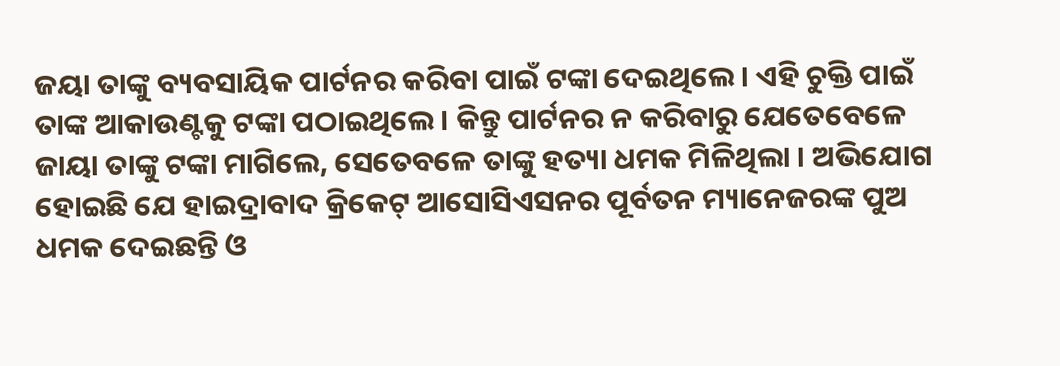ଜୟା ତାଙ୍କୁ ବ୍ୟବସାୟିକ ପାର୍ଟନର କରିବା ପାଇଁ ଟଙ୍କା ଦେଇଥିଲେ । ଏହି ଚୁକ୍ତି ପାଇଁ ତାଙ୍କ ଆକାଉଣ୍ଟକୁ ଟଙ୍କା ପଠାଇଥିଲେ । କିନ୍ତୁ ପାର୍ଟନର ନ କରିବାରୁ ଯେତେବେଳେ ଜାୟା ତାଙ୍କୁ ଟଙ୍କା ମାଗିଲେ, ସେତେବଳେ ତାଙ୍କୁ ହତ୍ୟା ଧମକ ମିଳିଥିଲା । ଅଭିଯୋଗ ହୋଇଛି ଯେ ହାଇଦ୍ରାବାଦ କ୍ରିକେଟ୍ ଆସୋସିଏସନର ପୂର୍ବତନ ମ୍ୟାନେଜରଙ୍କ ପୁଅ ଧମକ ଦେଇଛନ୍ତି ଓ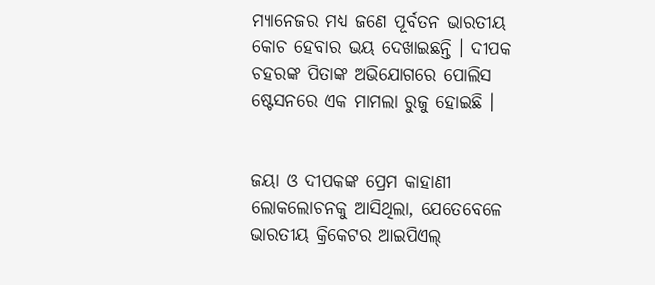ମ୍ୟାନେଜର ମଧ୍ୟ ଜଣେ ପୂର୍ବତନ ଭାରତୀୟ କୋଚ ହେବାର ଭୟ ଦେଖାଇଛନ୍ତି । ଦୀପକ ଚହରଙ୍କ ପିତାଙ୍କ ଅଭିଯୋଗରେ ପୋଲିସ ଷ୍ଟେସନରେ ଏକ ମାମଲା ରୁଜୁ ହୋଇଛି ।


ଜୟା ଓ ଦୀପକଙ୍କ ପ୍ରେମ କାହାଣୀ ଲୋକଲୋଚନକୁ ଆସିଥିଲା, ଯେତେବେଳେ ଭାରତୀୟ କ୍ରିକେଟର ଆଇପିଏଲ୍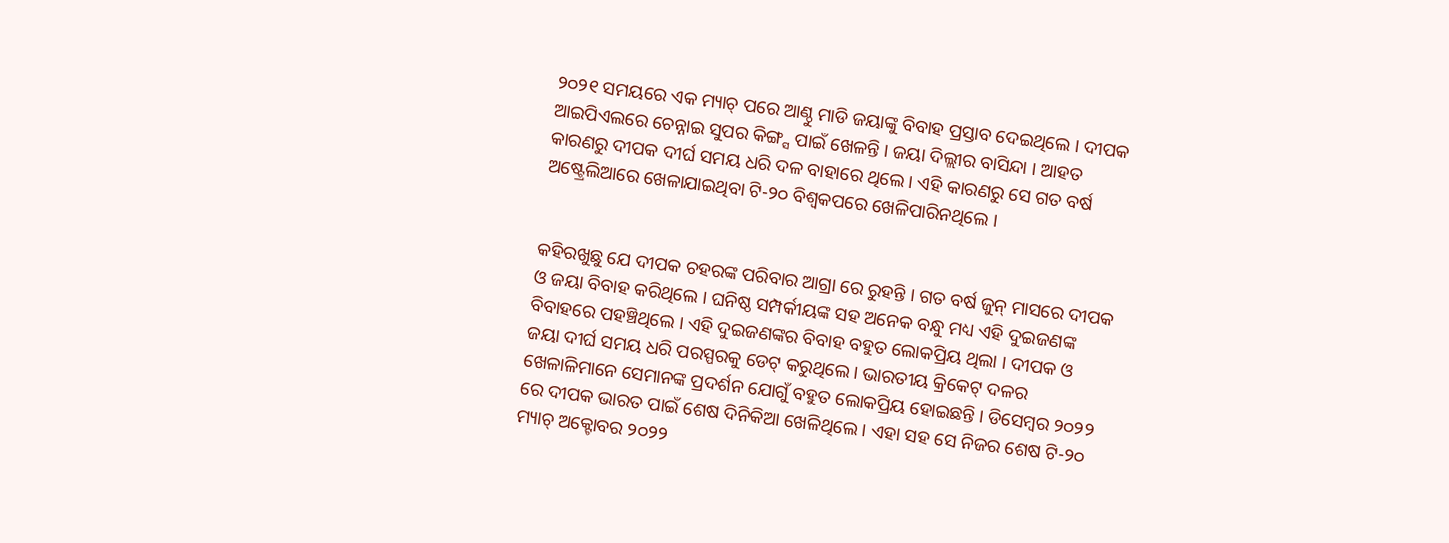୨୦୨୧ ସମୟରେ ଏକ ମ୍ୟାଚ୍ ପରେ ଆଣ୍ଠୁ ମାଡି ଜୟାଙ୍କୁ ବିବାହ ପ୍ରସ୍ତାବ ଦେଇଥିଲେ । ଦୀପକ ଆଇପିଏଲରେ ଚେନ୍ନାଇ ସୁପର କିଙ୍ଗ୍ସ ପାଇଁ ଖେଳନ୍ତି । ଜୟା ଦିଲ୍ଲୀର ବାସିନ୍ଦା । ଆହତ କାରଣରୁ ଦୀପକ ଦୀର୍ଘ ସମୟ ଧରି ଦଳ ବାହାରେ ଥିଲେ । ଏହି କାରଣରୁ ସେ ଗତ ବର୍ଷ ଅଷ୍ଟ୍ରେଲିଆରେ ଖେଳାଯାଇଥିବା ଟି-୨୦ ବିଶ୍ୱକପରେ ଖେଳିପାରିନଥିଲେ ।


କହିରଖୁଛୁ ଯେ ଦୀପକ ଚହରଙ୍କ ପରିବାର ଆଗ୍ରା ରେ ରୁହନ୍ତି । ଗତ ବର୍ଷ ଜୁନ୍ ମାସରେ ଦୀପକ ଓ ଜୟା ବିବାହ କରିଥିଲେ । ଘନିଷ୍ଠ ସମ୍ପର୍କୀୟଙ୍କ ସହ ଅନେକ ବନ୍ଧୁ ମଧ୍ୟ ଏହି ଦୁଇଜଣଙ୍କ ବିବାହରେ ପହଞ୍ଚିଥିଲେ । ଏହି ଦୁଇଜଣଙ୍କର ବିବାହ ବହୁତ ଲୋକପ୍ରିୟ ଥିଲା । ଦୀପକ ଓ ଜୟା ଦୀର୍ଘ ସମୟ ଧରି ପରସ୍ପରକୁ ଡେଟ୍ କରୁଥିଲେ । ଭାରତୀୟ କ୍ରିକେଟ୍ ଦଳର ଖେଳାଳିମାନେ ସେମାନଙ୍କ ପ୍ରଦର୍ଶନ ଯୋଗୁଁ ବହୁତ ଲୋକପ୍ରିୟ ହୋଇଛନ୍ତି । ଡିସେମ୍ବର ୨୦୨୨ ରେ ଦୀପକ ଭାରତ ପାଇଁ ଶେଷ ଦିନିକିଆ ଖେଳିଥିଲେ । ଏହା ସହ ସେ ନିଜର ଶେଷ ଟି-୨୦ ମ୍ୟାଚ୍ ଅକ୍ଟୋବର ୨୦୨୨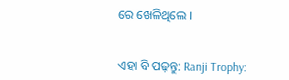ରେ ଖେଳିଥିଲେ ।


ଏହା ବି ପଢ଼ନ୍ତୁ: Ranji Trophy: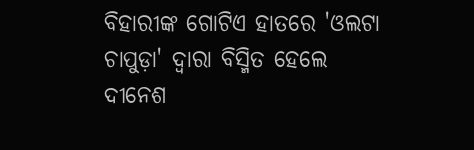ବିହାରୀଙ୍କ ଗୋଟିଏ ହାତରେ 'ଓଲଟା ଚାପୁଡ଼ା' ଦ୍ୱାରା ବିସ୍ମିତ ହେଲେ ଦୀନେଶ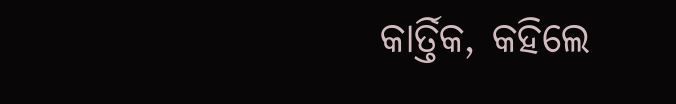କାର୍ତ୍ତିକ, କହିଲେ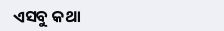ଏସବୁ କଥା